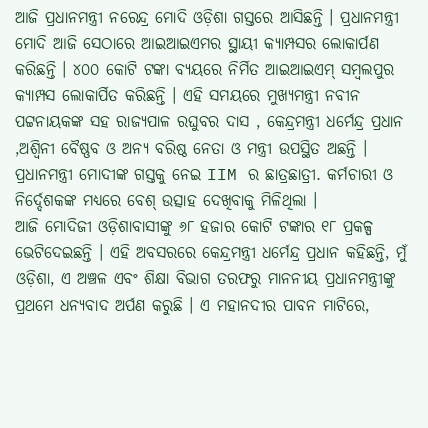ଆଜି ପ୍ରଧାନମନ୍ତ୍ରୀ ନରେନ୍ଦ୍ର ମୋଦି ଓଡ଼ିଶା ଗସ୍ତରେ ଆସିଛନ୍ତି । ପ୍ରଧାନମନ୍ତ୍ରୀ ମୋଦି ଆଜି ସେଠାରେ ଆଇଆଇଏମର ସ୍ଥାୟୀ କ୍ୟାମ୍ପସର ଲୋକାର୍ପଣ କରିଛନ୍ତି । ୪୦୦ କୋଟି ଟଙ୍କା ବ୍ୟୟରେ ନିର୍ମିତ ଆଇଆଇଏମ୍ ସମ୍ବଲପୁର କ୍ୟାମ୍ପସ ଲୋକାର୍ପିତ କରିଛନ୍ତି । ଏହି ସମୟରେ ମୁଖ୍ୟମନ୍ତ୍ରୀ ନବୀନ ପଟ୍ଟନାୟକଙ୍କ ସହ ରାଜ୍ୟପାଳ ରଘୁବର ଦାସ , କେନ୍ଦ୍ରମନ୍ତ୍ରୀ ଧର୍ମେନ୍ଦ୍ର ପ୍ରଧାନ ,ଅଶ୍ୱିନୀ ବୈଷ୍ଣବ ଓ ଅନ୍ୟ ବରିଷ୍ଠ ନେତା ଓ ମନ୍ତ୍ରୀ ଉପସ୍ଥିତ ଅଛନ୍ତି । ପ୍ରଧାନମନ୍ତ୍ରୀ ମୋଦୀଙ୍କ ଗସ୍ତକୁ ନେଇ IIM ର ଛାତ୍ରଛାତ୍ରୀ. କର୍ମଚାରୀ ଓ ନିର୍ଦ୍ଦେଶକଙ୍କ ମଧ୍ୟରେ ବେଶ୍ ଉତ୍ସାହ ଦେଖିବାକୁ ମିଳିଥିଲା ।
ଆଜି ମୋଦିଜୀ ଓଡ଼ିଶାବାସୀଙ୍କୁ ୬୮ ହଜାର କୋଟି ଟଙ୍କାର ୧୮ ପ୍ରକଳ୍ପ ଭେଟିଦେଇଛନ୍ତି । ଏହି ଅବସରରେ କେନ୍ଦ୍ରମନ୍ତ୍ରୀ ଧର୍ମେନ୍ଦ୍ର ପ୍ରଧାନ କହିଛନ୍ତି, ମୁଁ ଓଡ଼ିଶା, ଏ ଅଞ୍ଚଳ ଏବଂ ଶିକ୍ଷା ବିଭାଗ ତରଫରୁ ମାନନୀୟ ପ୍ରଧାନମନ୍ତ୍ରୀଙ୍କୁ ପ୍ରଥମେ ଧନ୍ୟବାଦ ଅର୍ପଣ କରୁଛି । ଏ ମହାନଦୀର ପାବନ ମାଟିରେ,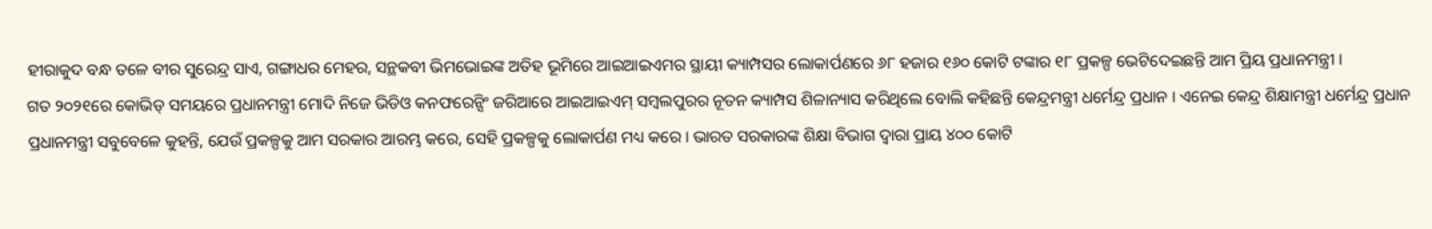ହୀରାକୁଦ ବନ୍ଧ ତଳେ ବୀର ସୁରେନ୍ଦ୍ର ସାଏ, ଗଙ୍ଗାଧର ମେହର, ସନ୍ଥକବୀ ଭିମଭୋଇଙ୍କ ଅତିହ ଭୂମିରେ ଆଇଆଇଏମର ସ୍ଥାୟୀ କ୍ୟାମ୍ପସର ଲୋକାର୍ପଣରେ ୬୮ ହଜାର ୧୬୦ କୋଟି ଟଙ୍କାର ୧୮ ପ୍ରକଳ୍ପ ଭେଟିଦେଇଛନ୍ତି ଆମ ପ୍ରିୟ ପ୍ରଧାନମନ୍ତ୍ରୀ ।
ଗତ ୨୦୨୧ରେ କୋଭିଡ୍ ସମୟରେ ପ୍ରଧାନମନ୍ତ୍ରୀ ମୋଦି ନିଜେ ଭିଡିଓ କନଫରେନ୍ସିଂ ଜରିଆରେ ଆଇଆଇଏମ୍ ସମ୍ବଲପୁରର ନୂତନ କ୍ୟାମ୍ପସ ଶିଳାନ୍ୟାସ କରିଥିଲେ ବୋଲି କହିଛନ୍ତି କେନ୍ଦ୍ରମନ୍ତ୍ରୀ ଧର୍ମେନ୍ଦ୍ର ପ୍ରଧାନ । ଏନେଇ କେନ୍ଦ୍ର ଶିକ୍ଷାମନ୍ତ୍ରୀ ଧର୍ମେନ୍ଦ୍ର ପ୍ରଧାନ ପ୍ରଧାନମନ୍ତ୍ରୀ ସବୁବେଳେ କୁହନ୍ତି, ଯେଉଁ ପ୍ରକଳ୍ପକୁ ଆମ ସରକାର ଆରମ୍ଭ କରେ, ସେହି ପ୍ରକଳ୍ପକୁ ଲୋକାର୍ପଣ ମଧ୍ୟ କରେ । ଭାରତ ସରକାରଙ୍କ ଶିକ୍ଷା ବିଭାଗ ଦ୍ୱାରା ପ୍ରାୟ ୪୦୦ କୋଟି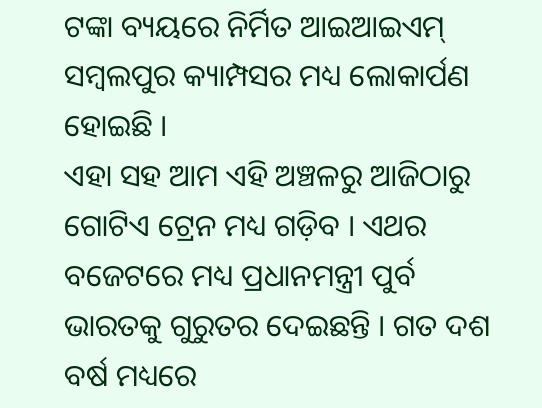ଟଙ୍କା ବ୍ୟୟରେ ନିର୍ମିତ ଆଇଆଇଏମ୍ ସମ୍ବଲପୁର କ୍ୟାମ୍ପସର ମଧ୍ୟ ଲୋକାର୍ପଣ ହୋଇଛି ।
ଏହା ସହ ଆମ ଏହି ଅଞ୍ଚଳରୁ ଆଜିଠାରୁ ଗୋଟିଏ ଟ୍ରେନ ମଧ୍ୟ ଗଡ଼ିବ । ଏଥର ବଜେଟରେ ମଧ୍ୟ ପ୍ରଧାନମନ୍ତ୍ରୀ ପୁର୍ବ ଭାରତକୁ ଗୁରୁତର ଦେଇଛନ୍ତି । ଗତ ଦଶ ବର୍ଷ ମଧ୍ୟରେ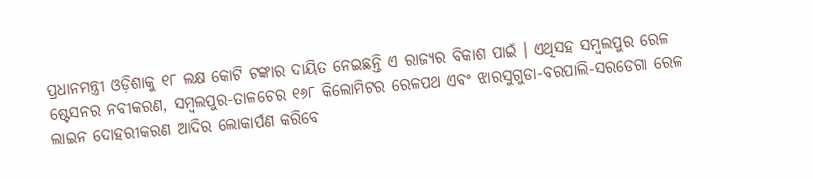ପ୍ରଧାନମନ୍ତ୍ରୀ ଓଡ଼ିଶାକୁ ୧୮ ଲକ୍ଷ କୋଟି ଟଙ୍କାର ଦାୟିତ ନେଇଛନ୍ତି ଏ ରାଜ୍ୟର ବିକାଶ ପାଇଁ । ଏଥିସହ ସମ୍ବଲପୁର ରେଳ ଷ୍ଟେସନର ନବୀକରଣ, ସମ୍ବଲପୁର-ତାଳଚେର ୧୬୮ କିଲୋମିଟର ରେଳପଥ ଏବଂ ଝାରସୁଗୁଡା-ବରପାଲି-ସରଡେଗା ରେଳ ଲାଇନ ଦୋହରୀକରଣ ଆଦିର ଲୋକାର୍ପଣ କରିବେ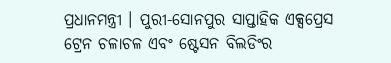ପ୍ରଧାନମନ୍ତ୍ରୀ । ପୁରୀ-ସୋନପୁର ସାପ୍ତାହିକ ଏକ୍ସପ୍ରେସ ଟ୍ରେନ ଚଳାଚଳ ଏବଂ ଷ୍ଟେସନ ବିଲଡିଂର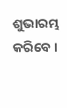ଶୁଭାରମ୍ଭ କରିବେ ।